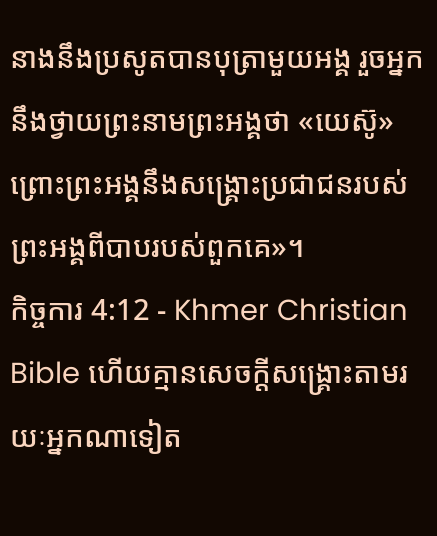នាងនឹងប្រសូតបានបុត្រាមួយអង្គ រួចអ្នកនឹងថ្វាយព្រះនាមព្រះអង្គថា «យេស៊ូ» ព្រោះព្រះអង្គនឹងសង្គ្រោះប្រជាជនរបស់ព្រះអង្គពីបាបរបស់ពួកគេ»។
កិច្ចការ 4:12 - Khmer Christian Bible ហើយគ្មានសេចក្ដីសង្គ្រោះតាមរយៈអ្នកណាទៀត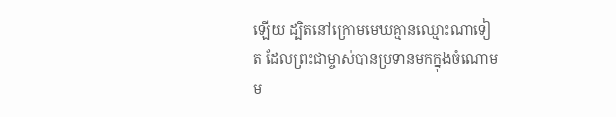ឡើយ ដ្បិតនៅក្រោមមេឃគ្មានឈ្មោះណាទៀត ដែលព្រះជាម្ចាស់បានប្រទានមកក្នុងចំណោមម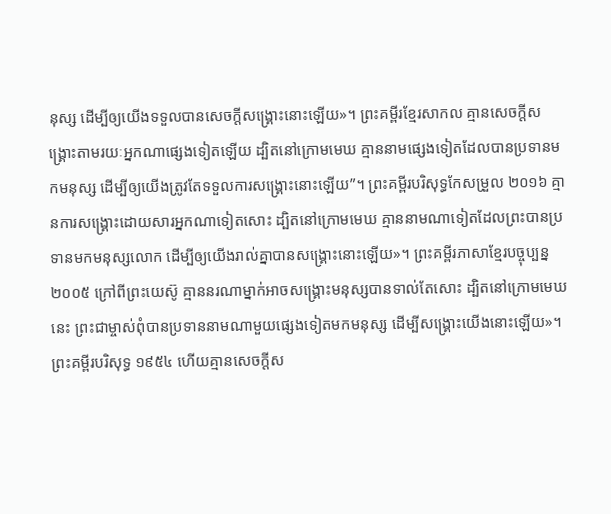នុស្ស ដើម្បីឲ្យយើងទទួលបានសេចក្ដីសង្គ្រោះនោះឡើយ»។ ព្រះគម្ពីរខ្មែរសាកល គ្មានសេចក្ដីសង្គ្រោះតាមរយៈអ្នកណាផ្សេងទៀតឡើយ ដ្បិតនៅក្រោមមេឃ គ្មាននាមផ្សេងទៀតដែលបានប្រទានមកមនុស្ស ដើម្បីឲ្យយើងត្រូវតែទទួលការសង្គ្រោះនោះឡើយ”។ ព្រះគម្ពីរបរិសុទ្ធកែសម្រួល ២០១៦ គ្មានការសង្គ្រោះដោយសារអ្នកណាទៀតសោះ ដ្បិតនៅក្រោមមេឃ គ្មាននាមណាទៀតដែលព្រះបានប្រទានមកមនុស្សលោក ដើម្បីឲ្យយើងរាល់គ្នាបានសង្គ្រោះនោះឡើយ»។ ព្រះគម្ពីរភាសាខ្មែរបច្ចុប្បន្ន ២០០៥ ក្រៅពីព្រះយេស៊ូ គ្មាននរណាម្នាក់អាចសង្គ្រោះមនុស្សបានទាល់តែសោះ ដ្បិតនៅក្រោមមេឃនេះ ព្រះជាម្ចាស់ពុំបានប្រទាននាមណាមួយផ្សេងទៀតមកមនុស្ស ដើម្បីសង្គ្រោះយើងនោះឡើយ»។ ព្រះគម្ពីរបរិសុទ្ធ ១៩៥៤ ហើយគ្មានសេចក្ដីស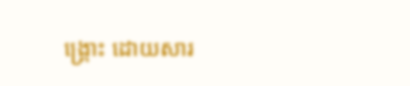ង្គ្រោះ ដោយសារ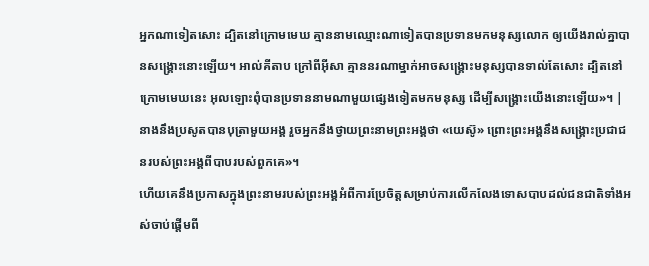អ្នកណាទៀតសោះ ដ្បិតនៅក្រោមមេឃ គ្មាននាមឈ្មោះណាទៀតបានប្រទានមកមនុស្សលោក ឲ្យយើងរាល់គ្នាបានសង្គ្រោះនោះឡើយ។ អាល់គីតាប ក្រៅពីអ៊ីសា គ្មាននរណាម្នាក់អាចសង្គ្រោះមនុស្សបានទាល់តែសោះ ដ្បិតនៅក្រោមមេឃនេះ អុលឡោះពុំបានប្រទាននាមណាមួយផ្សេងទៀតមកមនុស្ស ដើម្បីសង្គ្រោះយើងនោះឡើយ»។ |
នាងនឹងប្រសូតបានបុត្រាមួយអង្គ រួចអ្នកនឹងថ្វាយព្រះនាមព្រះអង្គថា «យេស៊ូ» ព្រោះព្រះអង្គនឹងសង្គ្រោះប្រជាជនរបស់ព្រះអង្គពីបាបរបស់ពួកគេ»។
ហើយគេនឹងប្រកាសក្នុងព្រះនាមរបស់ព្រះអង្គអំពីការប្រែចិត្ដសម្រាប់ការលើកលែងទោសបាបដល់ជនជាតិទាំងអស់ចាប់ផ្ដើមពី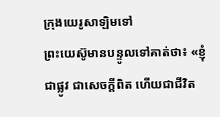ក្រុងយេរូសាឡិមទៅ
ព្រះយេស៊ូមានបន្ទូលទៅគាត់ថា៖ «ខ្ញុំជាផ្លូវ ជាសេចក្ដីពិត ហើយជាជីវិត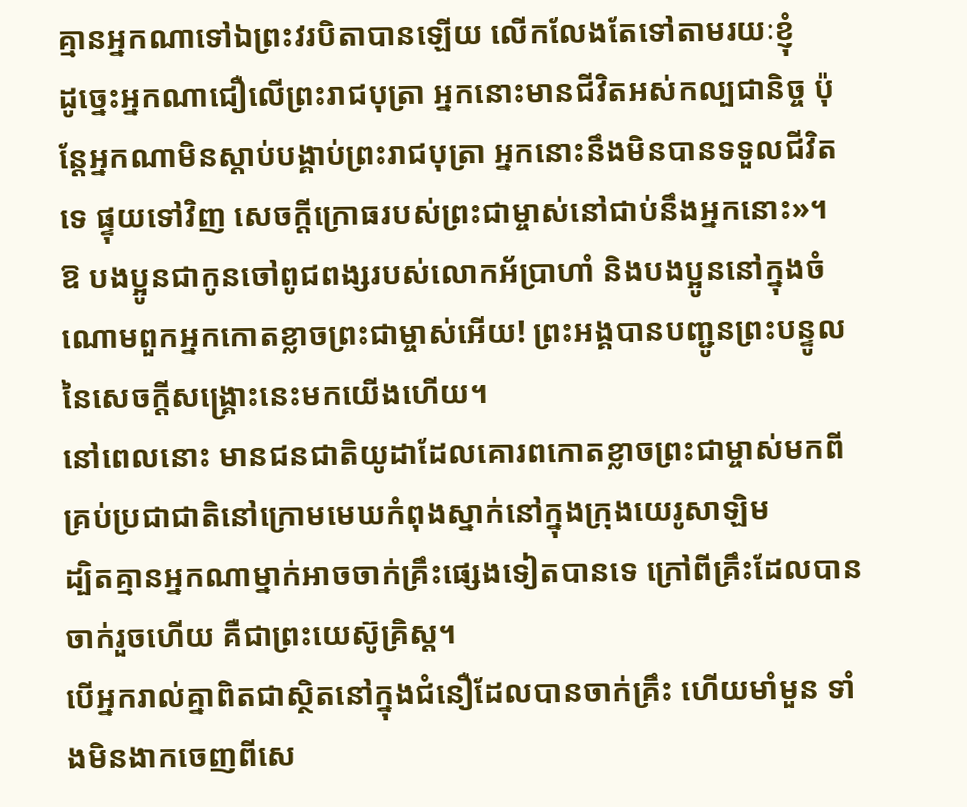គ្មានអ្នកណាទៅឯព្រះវរបិតាបានឡើយ លើកលែងតែទៅតាមរយៈខ្ញុំ
ដូច្នេះអ្នកណាជឿលើព្រះរាជបុត្រា អ្នកនោះមានជីវិតអស់កល្បជានិច្ច ប៉ុន្ដែអ្នកណាមិនស្ដាប់បង្គាប់ព្រះរាជបុត្រា អ្នកនោះនឹងមិនបានទទួលជីវិតទេ ផ្ទុយទៅវិញ សេចក្ដីក្រោធរបស់ព្រះជាម្ចាស់នៅជាប់នឹងអ្នកនោះ»។
ឱ បងប្អូនជាកូនចៅពូជពង្សរបស់លោកអ័ប្រាហាំ និងបងប្អូននៅក្នុងចំណោមពួកអ្នកកោតខ្លាចព្រះជាម្ចាស់អើយ! ព្រះអង្គបានបញ្ជូនព្រះបន្ទូលនៃសេចក្ដីសង្គ្រោះនេះមកយើងហើយ។
នៅពេលនោះ មានជនជាតិយូដាដែលគោរពកោតខ្លាចព្រះជាម្ចាស់មកពីគ្រប់ប្រជាជាតិនៅក្រោមមេឃកំពុងស្នាក់នៅក្នុងក្រុងយេរូសាឡិម
ដ្បិតគ្មានអ្នកណាម្នាក់អាចចាក់គ្រឹះផ្សេងទៀតបានទេ ក្រៅពីគ្រឹះដែលបានចាក់រួចហើយ គឺជាព្រះយេស៊ូគ្រិស្ដ។
បើអ្នករាល់គ្នាពិតជាស្ថិតនៅក្នុងជំនឿដែលបានចាក់គ្រឹះ ហើយមាំមួន ទាំងមិនងាកចេញពីសេ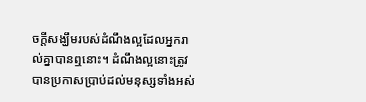ចក្ដីសង្ឃឹមរបស់ដំណឹងល្អដែលអ្នករាល់គ្នាបានឮនោះ។ ដំណឹងល្អនោះត្រូវបានប្រកាសប្រាប់ដល់មនុស្សទាំងអស់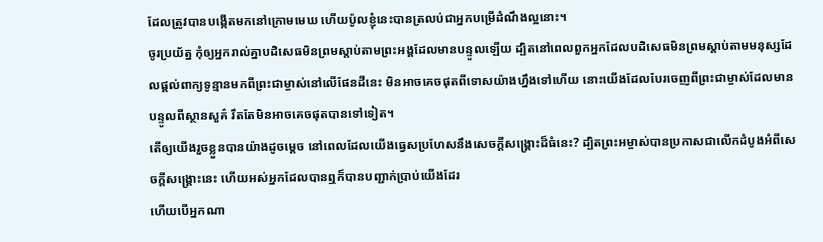ដែលត្រូវបានបង្កើតមកនៅក្រោមមេឃ ហើយប៉ូលខ្ញុំនេះបានត្រលប់ជាអ្នកបម្រើដំណឹងល្អនោះ។
ចូរប្រយ័ត្ន កុំឲ្យអ្នករាល់គ្នាបដិសេធមិនព្រមស្ដាប់តាមព្រះអង្គដែលមានបន្ទូលឡើយ ដ្បិតនៅពេលពួកអ្នកដែលបដិសេធមិនព្រមស្ដាប់តាមមនុស្សដែលផ្ដល់ពាក្យទូន្មានមកពីព្រះជាម្ចាស់នៅលើផែនដីនេះ មិនអាចគេចផុតពីទោសយ៉ាងហ្នឹងទៅហើយ នោះយើងដែលបែរចេញពីព្រះជាម្ចាស់ដែលមានបន្ទូលពីស្ថានសួគ៌ រឹតតែមិនអាចគេចផុតបានទៅទៀត។
តើឲ្យយើងរួចខ្លួនបានយ៉ាងដូចម្តេច នៅពេលដែលយើងធ្វេសប្រហែសនឹងសេចក្ដីសង្គ្រោះដ៏ធំនេះ? ដ្បិតព្រះអម្ចាស់បានប្រកាសជាលើកដំបូងអំពីសេចក្ដីសង្គ្រោះនេះ ហើយអស់អ្នកដែលបានឮក៏បានបញ្ជាក់ប្រាប់យើងដែរ
ហើយបើអ្នកណា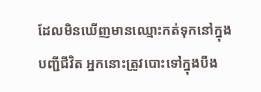ដែលមិនឃើញមានឈ្មោះកត់ទុកនៅក្នុងបញ្ជីជីវិត អ្នកនោះត្រូវបោះទៅក្នុងបឹង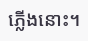ភ្លើងនោះ។